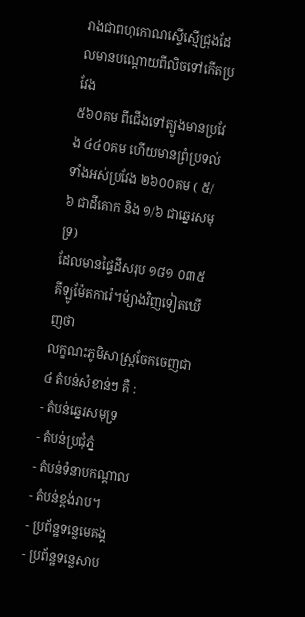រាងជាពហុកោណស្ទើស្មើជ្រុងដែលមានបណ្តោយពីលិចទៅកើតប្រវែង
៥៦០គម ពីជើងទៅត្បូងមានប្រវែង ៤៤០គម ហើយមានព្រំប្រទល់
ទាំងអស់ប្រវែង ២៦០០គម ( ៥/៦ ជាដីគោក និង ១/៦ ជាឆ្នេរសមុទ្រ)
ដែលមានផ្ទៃដីសរុប ១៨១ ០៣៥ គីឡូម៉ែតការ៉េ។ម៉្យាងវិញទៀតឃើញថា
លក្ខណះភូមិសាស្រ្តចែកចេញជា ៤ តំបន់សំខាន់ៗ គឺ :
- តំបន់ឆ្នេរសមុទ្រ
- តំបន់ប្រជុំភ្នំ
- តំបន់ទំនាបកណ្តាល
- តំបន់ខ្ពង់រាប។
- ប្រព័ន្ឋទន្លេមេគង្គ
- ប្រព័ន្ឋទន្លេសាប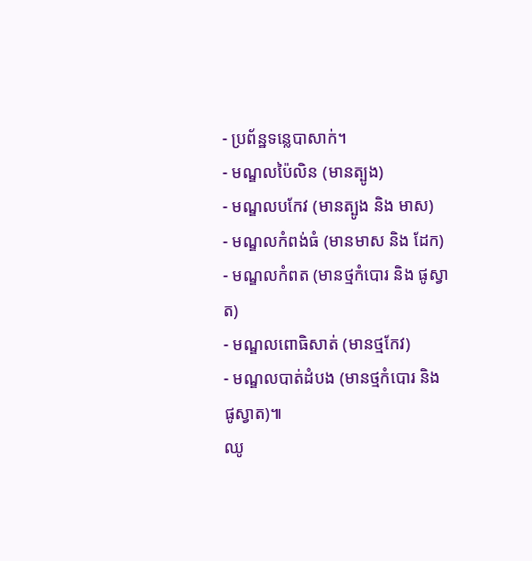- ប្រព័ន្ឋទន្លេបាសាក់។
- មណ្ឌលប៉ៃលិន (មានត្បូង)
- មណ្ឌលបកែវ (មានត្បូង និង មាស)
- មណ្ឌលកំពង់ធំ (មានមាស និង ដែក)
- មណ្ឌលកំពត (មានថ្មកំបោរ និង ផូស្វាត)
- មណ្ឌលពោធិសាត់ (មានថ្មកែវ)
- មណ្ឌលបាត់ដំបង (មានថ្មកំបោរ និង ផូស្វាត)៕
ឈូ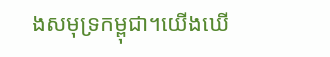ងសមុទ្រកម្ពុជា។យើងឃើ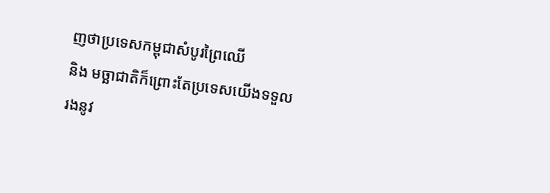ញថាប្រទេសកម្ពុជាសំបូរព្រៃឈើ
និង មច្ឆាជាតិក៏ព្រោះតែប្រទេសយើងទទួលរងនូវ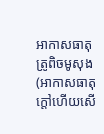អាកាសធាតុ
ត្រូពិចមូសុង (អាកាសធាតុក្តៅហើយសើ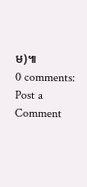ម)៕
0 comments:
Post a Comment